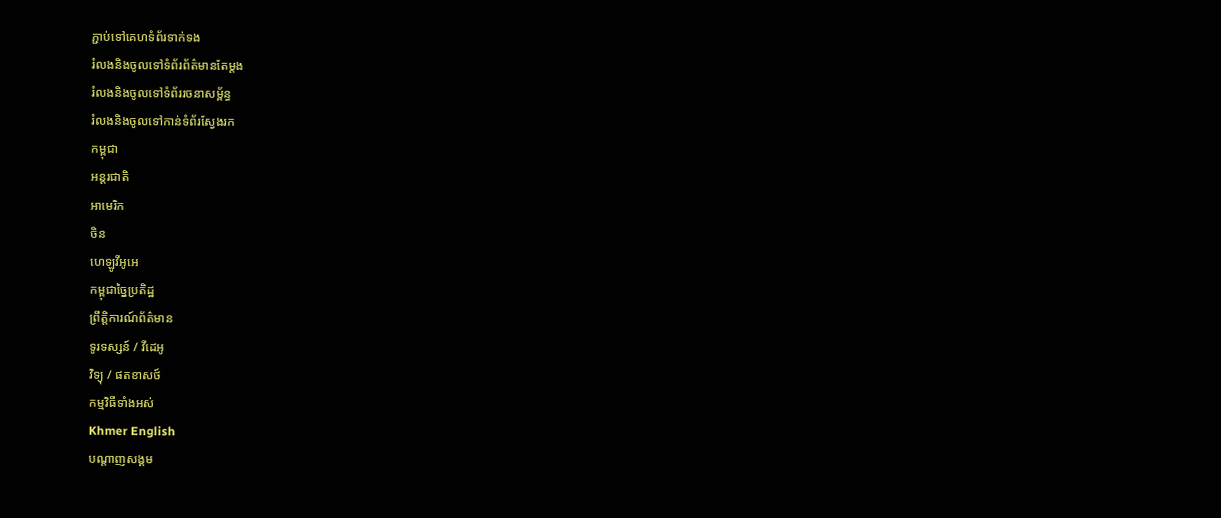ភ្ជាប់ទៅគេហទំព័រទាក់ទង
រំលងនិងចូលទៅទំព័រព័ត៌មានតែម្តង
រំលងនិងចូលទៅទំព័ររចនាសម្ព័ន្ធ
រំលងនិងចូលទៅកាន់ទំព័រស្វែងរក
កម្ពុជា
អន្តរជាតិ
អាមេរិក
ចិន
ហេឡូវីអូអេ
កម្ពុជាច្នៃប្រតិដ្ឋ
ព្រឹត្តិការណ៍ព័ត៌មាន
ទូរទស្សន៍ / វីដេអូ
វិទ្យុ / ផតខាសថ៍
កម្មវិធីទាំងអស់
Khmer English
បណ្តាញសង្គម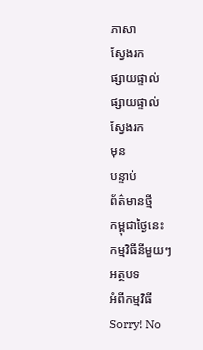ភាសា
ស្វែងរក
ផ្សាយផ្ទាល់
ផ្សាយផ្ទាល់
ស្វែងរក
មុន
បន្ទាប់
ព័ត៌មានថ្មី
កម្ពុជាថ្ងៃនេះ
កម្មវិធីនីមួយៗ
អត្ថបទ
អំពីកម្មវិធី
Sorry! No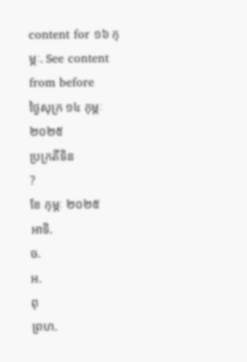content for ១៦ កុម្ភៈ. See content from before
ថ្ងៃសុក្រ ១៤ កុម្ភៈ ២០២៥
ប្រក្រតីទិន
?
ខែ កុម្ភៈ ២០២៥
អាទិ.
ច.
អ.
ពុ
ព្រហ.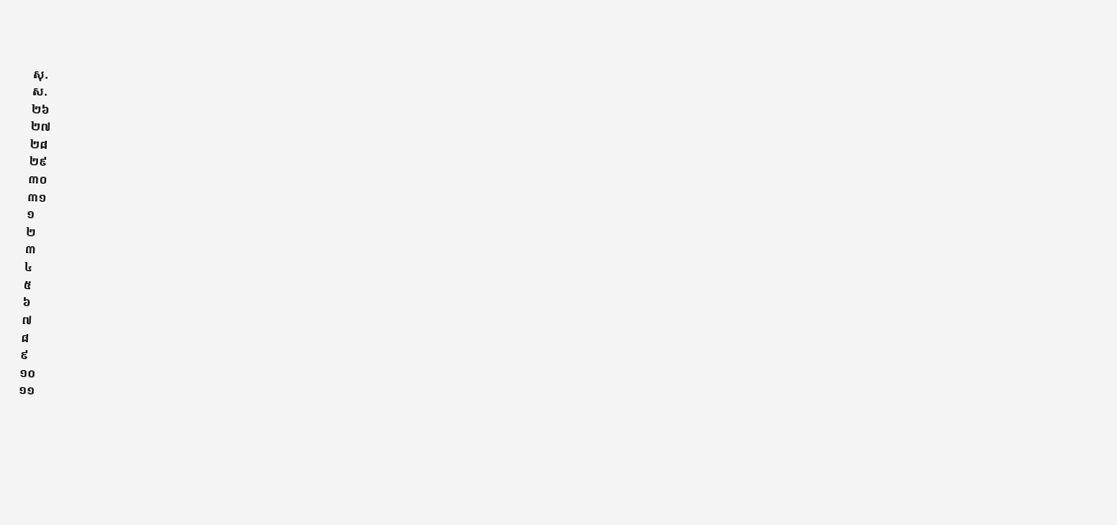សុ.
ស.
២៦
២៧
២៨
២៩
៣០
៣១
១
២
៣
៤
៥
៦
៧
៨
៩
១០
១១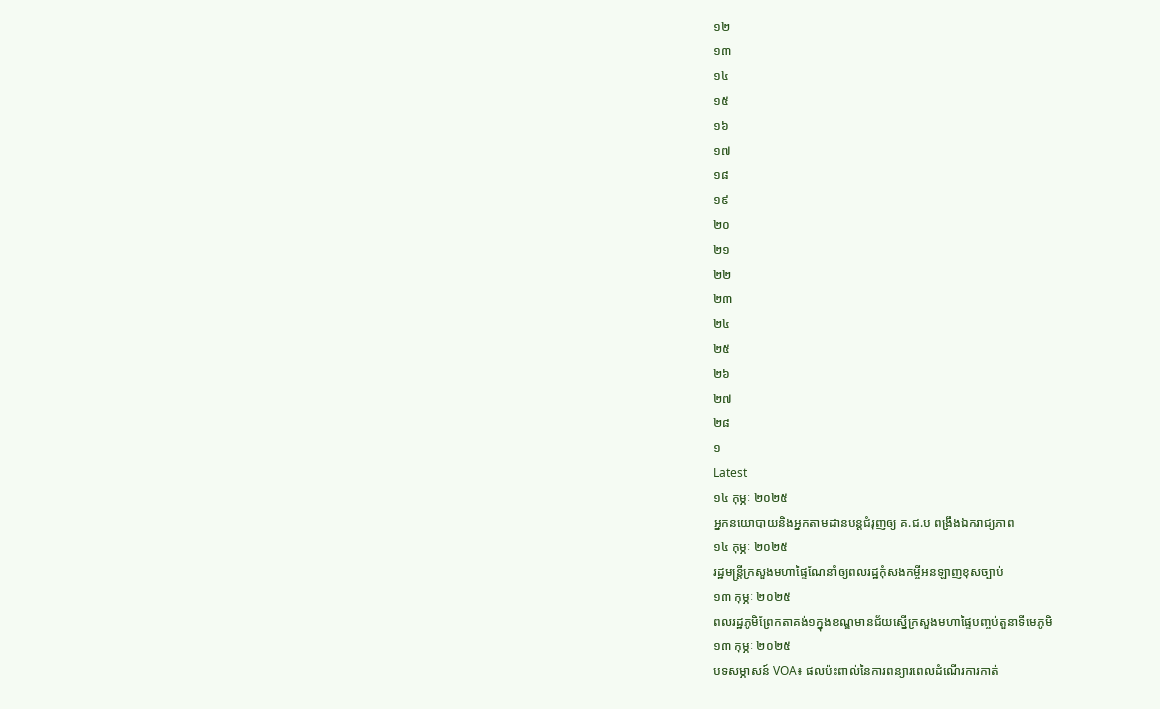១២
១៣
១៤
១៥
១៦
១៧
១៨
១៩
២០
២១
២២
២៣
២៤
២៥
២៦
២៧
២៨
១
Latest
១៤ កុម្ភៈ ២០២៥
អ្នកនយោបាយនិងអ្នកតាមដានបន្តជំរុញឲ្យ គ.ជ.ប ពង្រឹងឯករាជ្យភាព
១៤ កុម្ភៈ ២០២៥
រដ្ឋមន្រ្តីក្រសួងមហាផ្ទៃណែនាំឲ្យពលរដ្ឋកុំសងកម្ចីអនឡាញខុសច្បាប់
១៣ កុម្ភៈ ២០២៥
ពលរដ្ឋភូមិព្រែកតាគង់១ក្នុងខណ្ឌមានជ័យស្នើក្រសួងមហាផ្ទៃបញ្ចប់តួនាទីមេភូមិ
១៣ កុម្ភៈ ២០២៥
បទសម្ភាសន៍ VOA៖ ផលប៉ះពាល់នៃការពន្យារពេលដំណើរការកាត់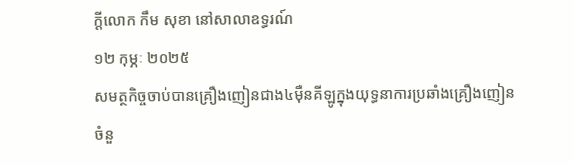ក្តីលោក កឹម សុខា នៅសាលាឧទ្ធរណ៍
១២ កុម្ភៈ ២០២៥
សមត្ថកិច្ចចាប់បានគ្រឿងញៀនជាង៤ម៉ឺនគីឡូក្នុងយុទ្ធនាការប្រឆាំងគ្រឿងញៀនចំនួ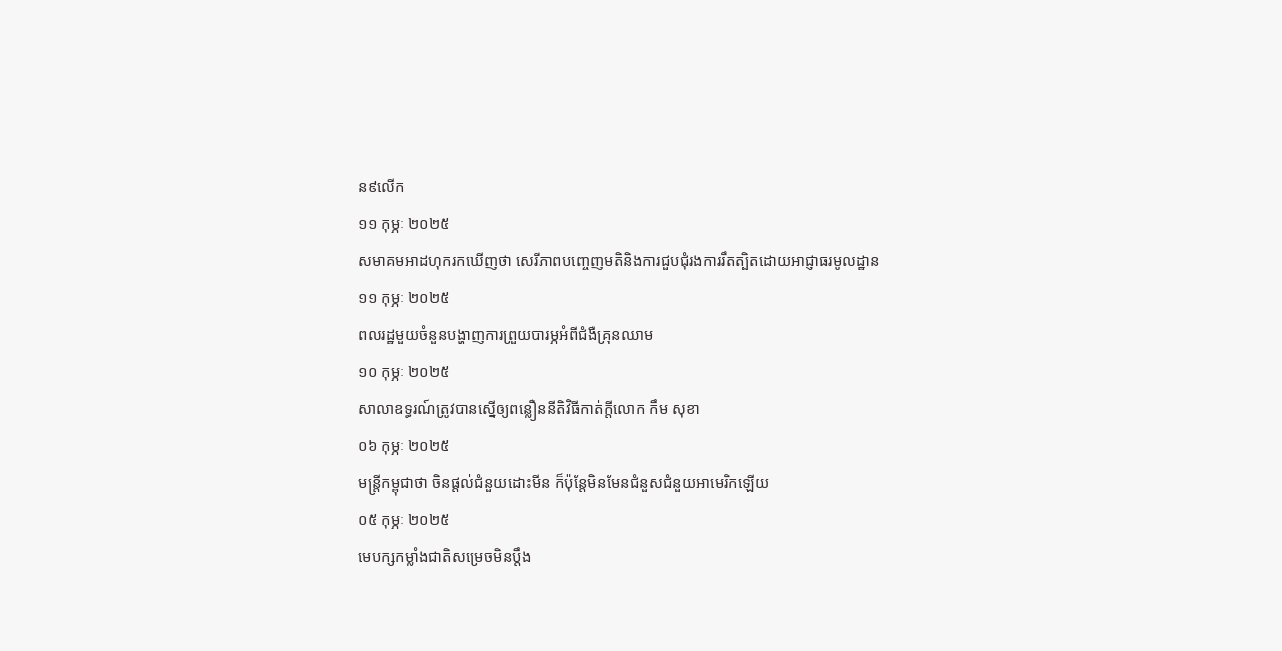ន៩លើក
១១ កុម្ភៈ ២០២៥
សមាគមអាដហុករកឃើញថា សេរីភាពបញ្ចេញមតិនិងការជួបជុំរងការរឹតត្បិតដោយអាជ្ញាធរមូលដ្ឋាន
១១ កុម្ភៈ ២០២៥
ពលរដ្ឋមួយចំនួនបង្ហាញការព្រួយបារម្ភអំពីជំងឺគ្រុនឈាម
១០ កុម្ភៈ ២០២៥
សាលាឧទ្ធរណ៍ត្រូវបានស្នើឲ្យពន្លឿននីតិវិធីកាត់ក្តីលោក កឹម សុខា
០៦ កុម្ភៈ ២០២៥
មន្រ្តីកម្ពុជាថា ចិនផ្តល់ជំនួយដោះមីន ក៏ប៉ុន្តែមិនមែនជំនួសជំនួយអាមេរិកឡើយ
០៥ កុម្ភៈ ២០២៥
មេបក្សកម្លាំងជាតិសម្រេចមិនប្តឹង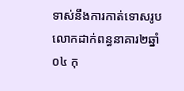ទាស់នឹងការកាត់ទោសរូបលោកដាក់ពន្ធនាគារ២ឆ្នាំ
០៤ កុ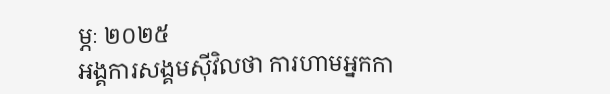ម្ភៈ ២០២៥
អង្គការសង្គមស៊ីវិលថា ការហាមអ្នកកា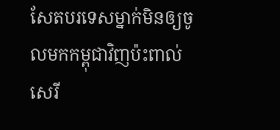សែតបរទេសម្នាក់មិនឲ្យចូលមកកម្ពុជាវិញប៉ះពាល់សេរី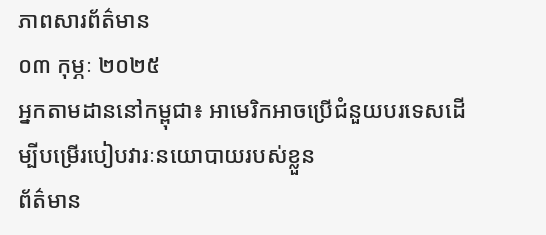ភាពសារព័ត៌មាន
០៣ កុម្ភៈ ២០២៥
អ្នកតាមដាននៅកម្ពុជា៖ អាមេរិកអាចប្រើជំនួយបរទេសដើម្បីបម្រើរបៀបវារៈនយោបាយរបស់ខ្លួន
ព័ត៌មាន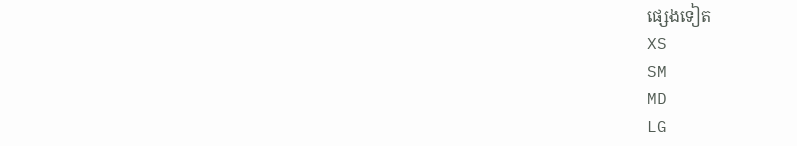ផ្សេងទៀត
XS
SM
MD
LG